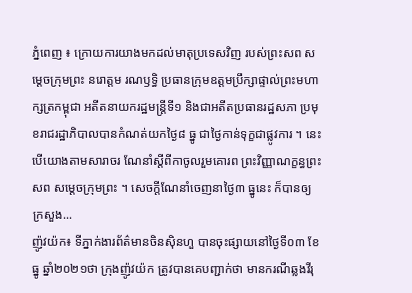ភ្នំពេញ ៖ ក្រោយការយាងមកដល់មាតុប្រទេសវិញ របស់ព្រះសព សម្ដេចក្រុមព្រះ នរោត្ដម រណឫទ្ធិ ប្រធានក្រុមឧត្ដមប្រឹក្សាផ្ទាល់ព្រះមហាក្សត្រកម្ពុជា អតីតនាយករដ្ឋមន្ត្រីទី១ និងជាអតីតប្រធានរដ្ឋសភា ប្រមុខរាជរដ្ឋាភិបាលបានកំណត់យកថ្ងៃ៨ ធ្នូ ជាថ្ងៃកាន់ទុក្ខជាផ្លូវការ ។ នេះបើយោងតាមសារាចរ ណែនាំស្តីពីកាចូលរួមគោរព ព្រះវិញ្ញាណក្ខន្ធព្រះសព សម្ដេចក្រុមព្រះ ។ សេចក្តីណែនាំចេញនាថ្ងៃ៣ ធ្នូនេះ ក៏បានឲ្យក្រសួង...
ញ៉ូវយ៉ក៖ ទីភ្នាក់ងារព័ត៌មានចិនស៊ិនហួ បានចុះផ្សាយនៅថ្ងៃទី០៣ ខែធ្នូ ឆ្នាំ២០២១ថា ក្រុងញ៉ូវយ៉ក ត្រូវបានគេបញ្ជាក់ថា មានករណីឆ្លងវីរុ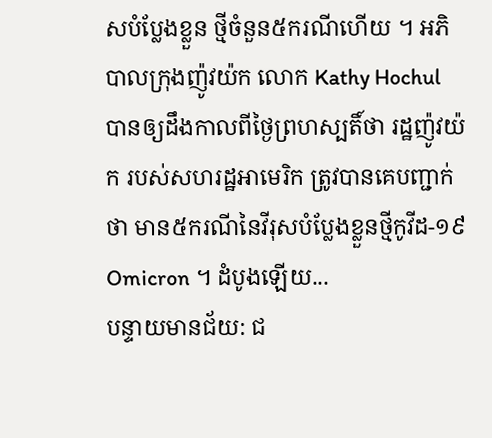សបំប្លែងខ្លួន ថ្មីចំនួន៥ករណីហើយ ។ អភិបាលក្រុងញ៉ូវយ៉ក លោក Kathy Hochul បានឲ្យដឹងកាលពីថ្ងៃព្រហស្បតិ៍ថា រដ្ឋញ៉ូវយ៉ក របស់សហរដ្ឋអាមេរិក ត្រូវបានគេបញ្ជាក់ថា មាន៥ករណីនៃវីរុសបំប្លែងខ្លួនថ្មីកូវីដ-១៩ Omicron ។ ដំបូងឡើយ...
បន្ទាយមានជ័យ: ជ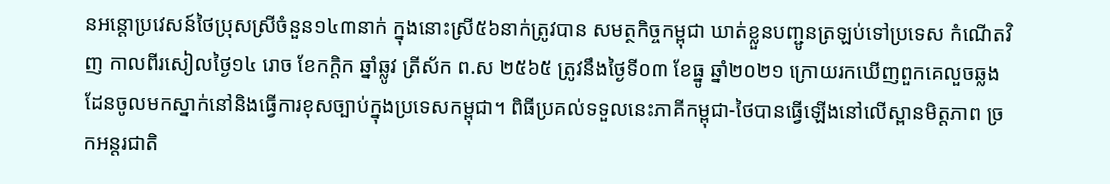នអន្តោប្រវេសន៍ថៃប្រុសស្រីចំនួន១៤៣នាក់ ក្នុងនោះស្រី៥៦នាក់ត្រូវបាន សមត្ថកិច្ចកម្ពុជា ឃាត់ខ្លួនបញ្ជូនត្រឡប់ទៅប្រទេស កំណើតវិញ កាលពីរសៀលថ្ងៃ១៤ រោច ខែកក្តិក ឆ្នាំឆ្លូវ ត្រីស័ក ព.ស ២៥៦៥ ត្រូវនឹងថ្ងៃទី០៣ ខែធ្នូ ឆ្នាំ២០២១ ក្រោយរកឃើញពួកគេលួចឆ្លងដែនចូលមកស្នាក់នៅនិងធ្វើការខុសច្បាប់ក្នុងប្រទេសកម្ពុជា។ ពិធីប្រគល់ទទួលនេះភាគីកម្ពុជា-ថៃបានធ្វើឡើងនៅលើស្ពានមិត្តភាព ច្រកអន្តរជាតិ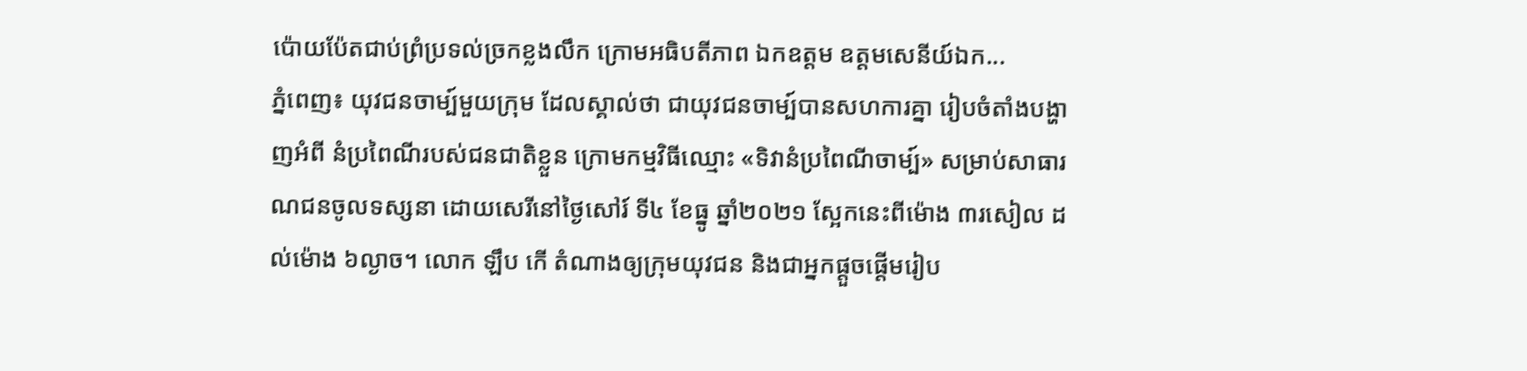ប៉ោយប៉ែតជាប់ព្រំប្រទល់ច្រកខ្លងលឹក ក្រោមអធិបតីភាព ឯកឧត្តម ឧត្តមសេនីយ៍ឯក...
ភ្នំពេញ៖ យុវជនចាម្ប៍មួយក្រុម ដែលស្គាល់ថា ជាយុវជនចាម្ប៍បានសហការគ្នា រៀបចំតាំងបង្ហាញអំពី នំប្រពៃណីរបស់ជនជាតិខ្លួន ក្រោមកម្មវិធីឈ្មោះ «ទិវានំប្រពៃណីចាម្ប៍» សម្រាប់សាធារណជនចូលទស្សនា ដោយសេរីនៅថ្ងៃសៅរ៍ ទី៤ ខែធ្នូ ឆ្នាំ២០២១ ស្អែកនេះពីម៉ោង ៣រសៀល ដល់ម៉ោង ៦ល្ងាច។ លោក ឡឹប កើ តំណាងឲ្យក្រុមយុវជន និងជាអ្នកផ្តួចផ្តើមរៀប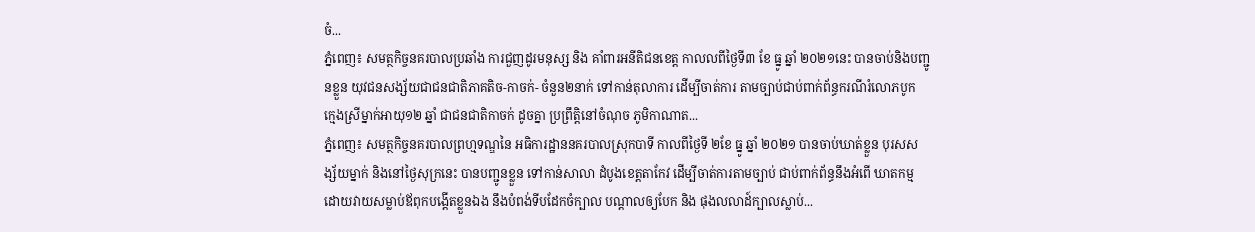ចំ...
ភ្នំពេញ៖ សមត្ថកិច្ចនគរបាលប្រឆាំង ការជួញដូរមនុស្ស និង គាំពារអនីតិជនខេត្ត កាលលពីថ្ងៃទី៣ ខែ ធ្នូ ឆ្នាំ ២០២១នេះ បានចាប់និងបញ្ជូនខ្លួន យុវជនសង្ស័យជាជនជាតិភាគតិច-កាចក់- ចំនួន២នាក់ ទៅកាន់តុលាការ ដើម្បីចាត់ការ តាមច្បាប់ជាប់ពាក់ព័ន្ធករណីរំលោភបូក ក្មេងស្រីម្នាក់អាយុ១២ ឆ្នាំ ជាជនជាតិកាចក់ ដូចគ្នា ប្រព្រឹត្ដិនៅចំណុច ភូមិកាណាត...
ភ្នំពេញ៖ សមត្ថកិច្ចនគរបាលព្រហ្មទណ្ឌនៃ អធិការដ្ឋាននគរបាលស្រុកបាទី កាលពីថ្ងៃទី ២ខែ ធ្នូ ឆ្នាំ ២០២១ បានចាប់ឃាត់ខ្លួន បុរសសង្ស័យម្នាក់ និងនៅថ្ងៃសុក្រនេះ បានបញ្ជូនខ្លួន ទៅកាន់សាលា ដំបូងខេត្តតាកែវ ដើម្បីចាត់ការតាមច្បាប់ ជាប់ពាក់ព័ន្ធនឹងអំពើ ឃាតកម្ម ដោយវាយសម្លាប់ឪពុកបង្តើតខ្លួនឯង នឹងបំពង់ទីបដែកចំក្បាល បណ្តាលឲ្យបែក និង ផុងលលាដ៍ក្បាលស្លាប់...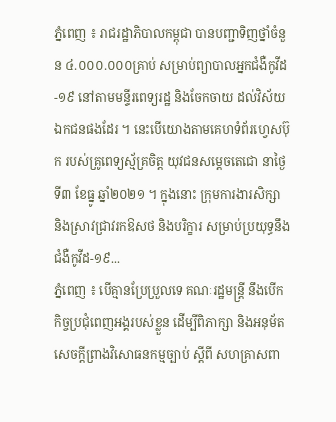ភ្នំពេញ ៖ រាជរដ្ឋាភិបាលកម្ពុជា បានបញ្ជាទិញថ្នាំចំនួន ៤.០០០.០០០គ្រាប់ សម្រាប់ព្យាបាលអ្នកជំងឺកូវីដ-១៩ នៅតាមមន្ទីរពេទ្យរដ្ឋ និងចែកចាយ ដល់វិស័យឯកជនផងដែរ ។ នេះបើយោងតាមគេហទំព័រហ្វេសប៊ុក របស់គ្រូពេទ្យស្ម័គ្រចិត្ត យុវជនសម្ដេចតេជោ នាថ្ងៃទី៣ ខែធ្នូ ឆ្នាំ២០២១ ។ ក្នុងនោះ ក្រុមការងារសិក្សា និងស្រាវជ្រាវរកឱសថ និងបរិក្ខារ សម្រាប់ប្រយុទ្ធនឹងជំងឺកូវីដ-១៩...
ភ្នំពេញ ៖ បើគ្មានប្រែប្រួលទេ គណៈរដ្ឋមន្ត្រី នឹងបើកកិច្ចប្រជុំពេញអង្គរបស់ខ្លួន ដើម្បីពិភាក្សា និងអនុម័តសេចក្តីព្រាងវិសោធនកម្មច្បាប់ ស្តីពី សហគ្រាសពា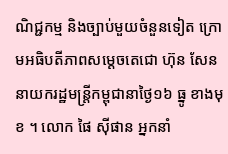ណិជ្ជកម្ម និងច្បាប់មួយចំនួនទៀត ក្រោមអធិបតីភាពសម្តេចតេជោ ហ៊ុន សែន នាយករដ្ឋមន្រ្តីកម្ពុជានាថ្ងៃ១៦ ធ្នូ ខាងមុខ ។ លោក ផៃ ស៊ីផាន អ្នកនាំ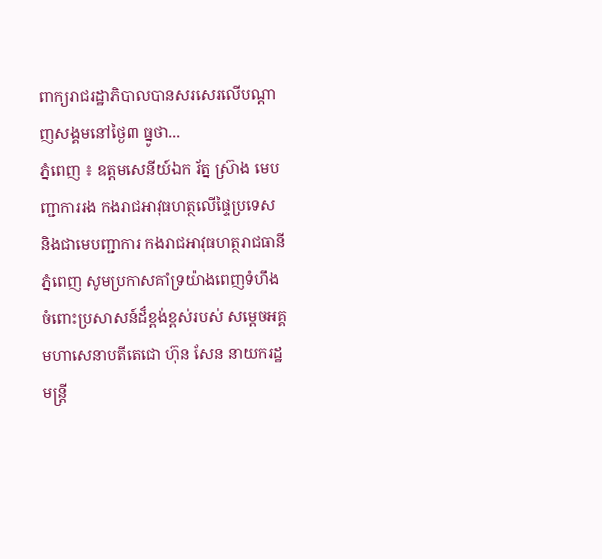ពាក្យរាជរដ្ឋាភិបាលបានសរសេរលើបណ្តាញសង្គមនៅថ្ងៃ៣ ធ្នូថា...
ភ្នំពេញ ៖ ឧត្តមសេនីយ៍ឯក រ័ត្ន ស្រ៊ាង មេបញ្ជាការរង កងរាជអាវុធហត្ថលើផ្ទៃប្រទេស និងជាមេបញ្ជាការ កងរាជអាវុធហត្ថរាជធានីភ្នំពេញ សូមប្រកាសគាំទ្រយ៉ាងពេញទំហឹង ចំពោះប្រសាសន៍ដ៏ខ្ពង់ខ្ពស់របស់ សម្តេចអគ្គមហាសេនាបតីតេជោ ហ៊ុន សែន នាយករដ្ឋមន្រ្តី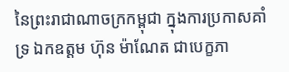នៃព្រះរាជាណាចក្រកម្ពុជា ក្នុងការប្រកាសគាំទ្រ ឯកឧត្តម ហ៊ុន ម៉ាណែត ជាបេក្ខភា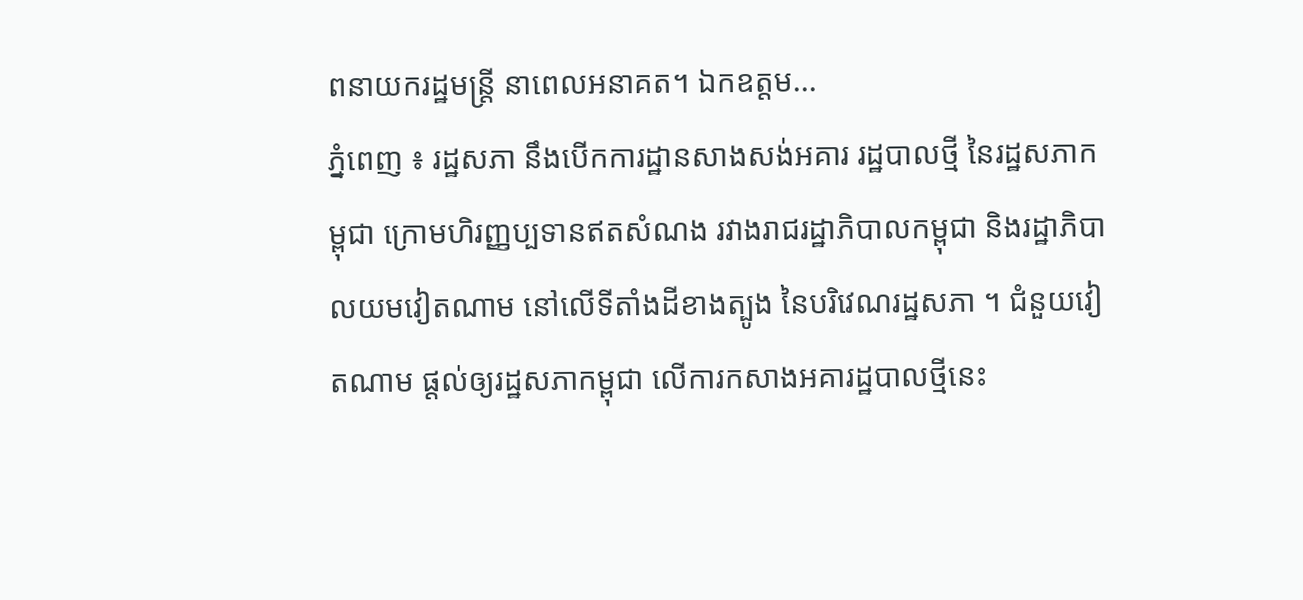ពនាយករដ្ឋមន្រ្តី នាពេលអនាគត។ ឯកឧត្តម...
ភ្នំពេញ ៖ រដ្ឋសភា នឹងបើកការដ្ឋានសាងសង់អគារ រដ្ឋបាលថ្មី នៃរដ្ឋសភាកម្ពុជា ក្រោមហិរញ្ញប្បទានឥតសំណង រវាងរាជរដ្ឋាភិបាលកម្ពុជា និងរដ្ឋាភិបាលយមវៀតណាម នៅលើទីតាំងដីខាងត្បូង នៃបរិវេណរដ្ឋសភា ។ ជំនួយវៀតណាម ផ្តល់ឲ្យរដ្ឋសភាកម្ពុជា លើការកសាងអគារដ្ឋបាលថ្មីនេះ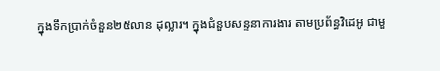ក្នុងទឹកប្រាក់ចំនួន២៥លាន ដុល្លារ។ ក្នុងជំនួបសន្ទនាការងារ តាមប្រព័ន្ធវិដេអូ ជាមួ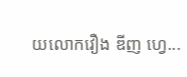យលោកវឿង ឌីញ ហ្វេ...